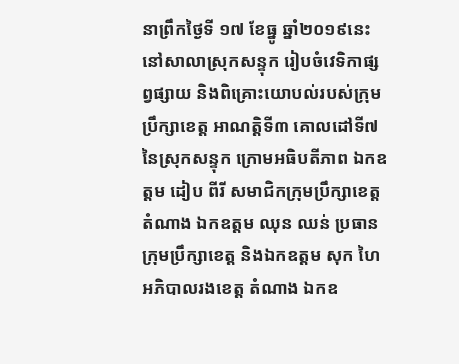នាព្រឹកថ្ងៃទី ១៧ ខែធ្នូ ឆ្នាំ២០១៩នេះ នៅសាលាស្រុកសន្ទុក រៀបចំវេទិកាផ្សព្វផ្សាយ និងពិគ្រោះយោបល់របស់ក្រុមប្រឹក្សាខេត្ត អាណត្តិទី៣ គោលដៅទី៧ នៃស្រុកសន្ទុក ក្រោមអធិបតីភាព ឯកឧត្តម ដៀប ពីរី សមាជិកក្រុមប្រឹក្សាខេត្ត តំណាង ឯកឧត្តម ឈុន ឈន់ ប្រធានក្រុមប្រឹក្សាខេត្ត និងឯកឧត្តម សុក ហៃ អភិបាលរងខេត្ត តំណាង ឯកឧ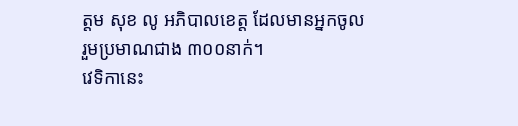ត្តម សុខ លូ អភិបាលខេត្ត ដែលមានអ្នកចូលរួមប្រមាណជាង ៣០០នាក់។
វេទិកានេះ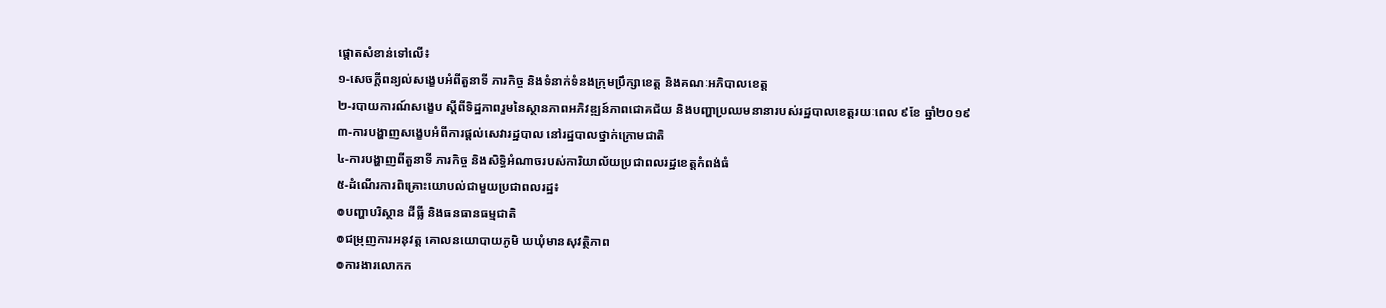ផ្តោតសំខាន់ទៅលើ៖
១-សេចក្តីពន្យល់សង្ខេបអំពីតួនាទី ភារកិច្ច និងទំនាក់ទំនងក្រុមប្រឹក្សាខេត្ត និងគណៈអភិបាលខេត្ត
២-របាយការណ៍សង្ខេប ស្ដីពីទិដ្ឋភាពរួមនៃស្ថានភាពអភិវឌ្ឍន៍ភាពជោគជ័យ និងបញ្ហាប្រឈមនានារបស់រដ្ឋបាលខេត្តរយៈពេល ៩ខែ ឆ្នាំ២០១៩
៣-ការបង្ហាញសង្ខេបអំពីការផ្ដល់សេវារដ្ឋបាល នៅរដ្ឋបាលថ្នាក់ក្រោមជាតិ
៤-ការបង្ហាញពីតួនាទី ភារកិច្ច និងសិទ្ធិអំណាចរបស់ការិយាល័យប្រជាពលរដ្ឋខេត្តកំពង់ធំ
៥-ដំណើរការពិគ្រោះយោបល់ជាមួយប្រជាពលរដ្ឋ៖
៙បញ្ហាបរិស្ថាន ដីធ្លី និងធនធានធម្មជាតិ
៙ជម្រុញការអនុវត្ត គោលនយោបាយភូមិ ឃឃុំមានសុវត្ថិភាព
៙ការងារលោកក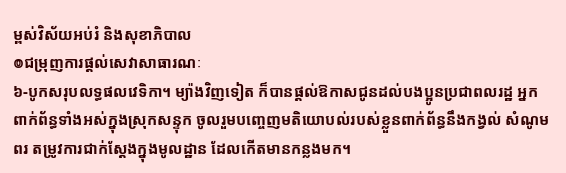ម្ពស់វិស័យអប់រំ និងសុខាភិបាល
៙ជម្រុញការផ្តល់សេវាសាធារណៈ
៦-បូកសរុបលទ្ធផលវេទិកា។ ម្យ៉ាងវិញទៀត ក៏បានផ្ដល់ឱកាសជូនដល់បងប្អូនប្រជាពលរដ្ឋ អ្នកពាក់ព័ន្ធទាំងអស់ក្នុងស្រុកសន្ទុក ចូលរួមបញ្ចេញមតិយោបល់របស់ខ្លួនពាក់ព័ន្ធនឹងកង្វល់ សំណូមពរ តម្រូវការជាក់ស្តែងក្នុងមូលដ្ឋាន ដែលកើតមានកន្លងមក។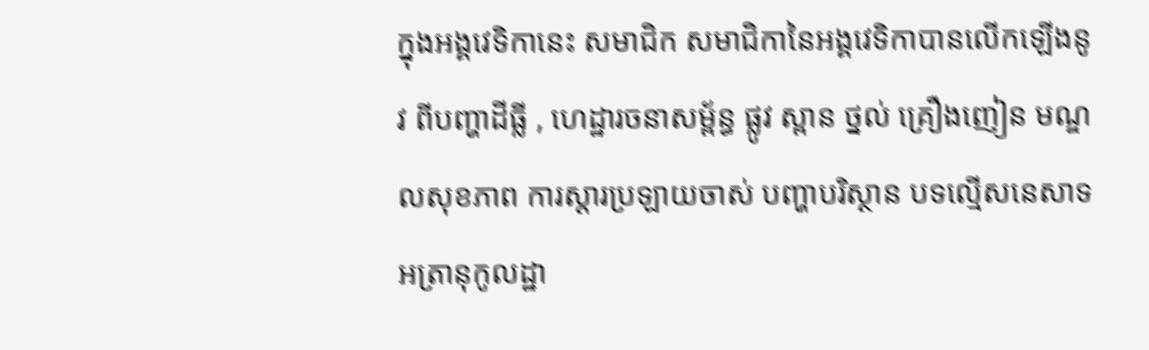ក្នុងអង្គវេទិកានេះ សមាជិក សមាជិកានៃអង្គវេទិកាបានលើកឡើងនូវ ពីបញ្ហាដីធ្លី , ហេដ្ឋារចនាសម្ព័ន្ធ ផ្លូវ ស្ពាន ថ្នល់ គ្រឿងញៀន មណ្ឌលសុខភាព ការស្តារប្រឡាយចាស់ បញ្ហាបរិស្ថាន បទល្មើសនេសាទ អត្រានុកូលដ្ឋា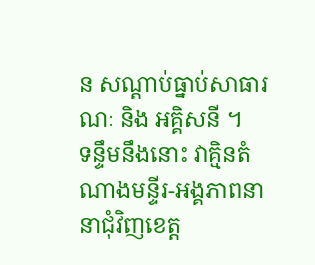ន សណ្តាប់ធ្នាប់សាធារណៈ និង អគ្គិសនី ។
ទន្ទឹមនឹងនោះ វាគ្មិនតំណាងមន្ទីរ-អង្គភាពនានាជុំវិញខេត្ត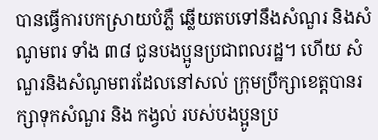បានធ្វើការបកស្រាយបំភ្លឺ ឆ្លើយតបទៅនឹងសំណួរ និងសំណូមពរ ទាំង ៣៨ ជូនបងប្អូនប្រជាពលរដ្ឋ។ ហើយ សំណួរនិងសំណូមពរដែលនៅសល់ ក្រុមប្រឹក្សាខេត្តបានរក្សាទុកសំណួរ និង កង្វល់ របស់បងប្អូនប្រ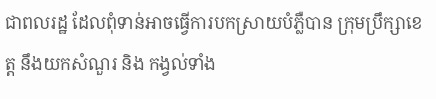ជាពលរដ្ឋ ដែលពុំទាន់អាចធ្វើការបកស្រាយបំភ្លឺបាន ក្រុមប្រឹក្សាខេត្ត នឹងយកសំណួរ និង កង្វល់ទាំង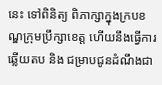នេះ ទៅពិនិត្យ ពិភាក្សាក្នុងក្របខណ្ឌក្រុមប្រឹក្សាខេត្ត ហើយនឹងធ្វើការឆ្លើយតប និង ជម្រាបជូនដំណឹងជា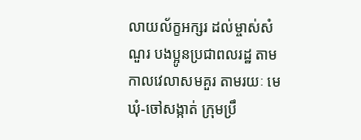លាយល័ក្ខអក្សរ ដល់ម្ចាស់សំណួរ បងប្អូនប្រជាពលរដ្ឋ តាមកាលវេលាសមគួរ តាមរយៈ មេឃុំ-ចៅសង្កាត់ ក្រុមប្រឹ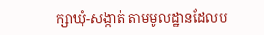ក្សាឃុំ-សង្កាត់ តាមមូលដ្ឋានដែលប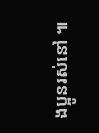ងប្អូនរស់នៅ ៕